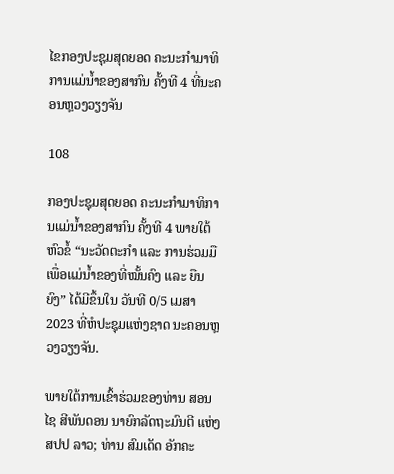ໄຂກອງປະຊຸມສຸດຍອດ ຄະນະກໍາມາທິການແມ່ນໍ້າຂອງສາກົນ ຄັ້ງທີ 4 ທີ່ນະຄອນຫຼວງວຽງຈັນ

108

ກອງປະຊຸມສຸດຍອດ ຄະນະກໍາມາທິການແມ່ນໍ້າຂອງສາກົນ ຄັ້ງທີ 4 ພາຍໃຕ້ຫົວຂໍ້ “ນະວັດຕະກໍາ ແລະ ການຮ່ວມມື ເພື່ອແມ່ນໍ້າຂອງທີ່ໝັ້ນຄົງ ແລະ ຍືນຍົງ” ໄດ້ມີຂຶ້ນໃນ ວັນທີ 0/5 ເມສາ 2023 ທີ່ຫໍປະຊຸມແຫ່ງຊາດ ນະຄອນຫຼວງວຽງຈັນ.

ພາຍໃຕ້ການເຂົ້າຮ່ວມຂອງທ່ານ ສອນໄຊ ສີພັນດອນ ນາຍົກລັດຖະມົນຕີ ແຫ່ງ ສປປ ລາວ; ທ່ານ ສົມເດັດ ອັກຄະ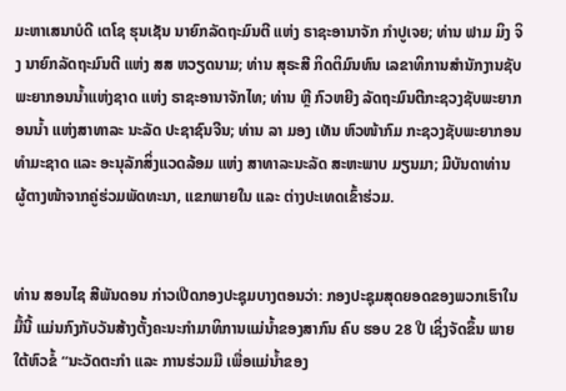ມະຫາເສນາບໍດີ ເຕໂຊ ຮຸນເຊັນ ນາຍົກລັດຖະມົນຕີ ແຫ່ງ ຣາຊະອານາຈັກ ກໍາປູເຈຍ; ທ່ານ ຟາມ ມິງ ຈິງ ນາຍົກລັດຖະມົນຕີ ແຫ່ງ ສສ ຫວຽດນາມ; ທ່ານ ສຸຣະສີ ກິດຕິມົນທົນ ເລຂາທິການສໍານັກງານຊັບພະຍາກອນນໍ້າແຫ່ງຊາດ ແຫ່ງ ຣາຊະອານາຈັກໄທ; ທ່ານ ຫຼີ ກົວຫຍີງ ລັດຖະມົນຕີກະຊວງຊັບພະຍາກອນນໍ້າ ແຫ່ງສາທາລະ ນະລັດ ປະຊາຊົນຈີນ; ທ່ານ ລາ ມອງ ເທັນ ຫົວໜ້າກົມ ກະຊວງຊັບພະຍາກອນທໍາມະຊາດ ແລະ ອະນຸລັກສິ່ງແວດລ້ອມ ແຫ່ງ ສາທາລະນະລັດ ສະຫະພາບ ມຽນມາ; ມີບັນດາທ່ານ ຜູ້ຕາງໜ້າຈາກຄູ່ຮ່ວມພັດທະນາ, ແຂກພາຍໃນ ແລະ ຕ່າງປະເທດເຂົ້າຮ່ວມ.


ທ່ານ ສອນໄຊ ສີພັນດອນ ກ່າວເປີດກອງປະຊຸມບາງຕອນວ່າ: ກອງປະຊຸມສຸດຍອດຂອງພວກເຮົາໃນມື້ນີ້ ແມ່ນກົງກັບວັນສ້າງຕັ້ງຄະນະກໍາມາທິການແມ່ນໍ້າຂອງສາກົນ ຄົບ ຮອບ 28 ປີ ເຊິ່ງຈັດຂຶ້ນ ພາຍໃຕ້ຫົວຂໍ້ “ນະວັດຕະກໍາ ແລະ ການຮ່ວມມື ເພື່ອແມ່ນໍ້າຂອງ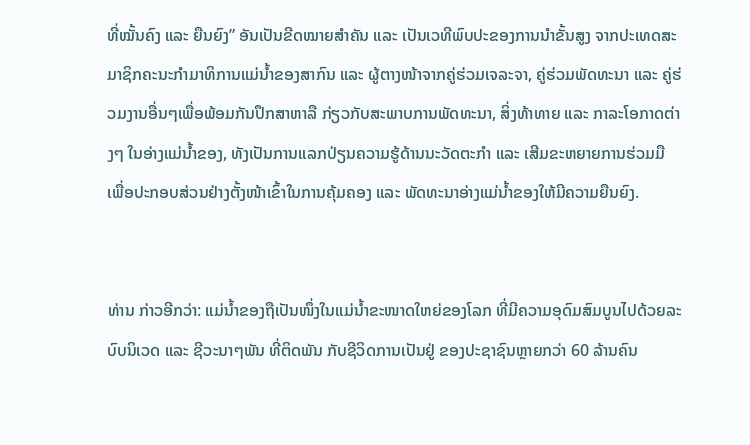ທີ່ໝັ້ນຄົງ ແລະ ຍືນຍົງ” ອັນເປັນຂີດໝາຍສໍາຄັນ ແລະ ເປັນເວທີພົບປະຂອງການນໍາຂັ້ນສູງ ຈາກປະເທດສະມາຊິກຄະນະກໍາມາທິການແມ່ນໍ້າຂອງສາກົນ ແລະ ຜູ້ຕາງໜ້າຈາກຄູ່ຮ່ວມເຈລະຈາ, ຄູ່ຮ່ວມພັດທະນາ ແລະ ຄູ່ຮ່ວມງານອື່ນໆເພື່ອພ້ອມກັນປຶກສາຫາລື ກ່ຽວກັບສະພາບການພັດທະນາ, ສິ່ງທ້າທາຍ ແລະ ກາລະໂອກາດຕ່າງໆ ໃນອ່າງແມ່ນໍ້າຂອງ, ທັງເປັນການແລກປ່ຽນຄວາມຮູ້ດ້ານນະວັດຕະກໍາ ແລະ ເສີມຂະຫຍາຍການຮ່ວມມື ເພື່ອປະກອບສ່ວນຢ່າງຕັ້ງໜ້າເຂົ້າໃນການຄຸ້ມຄອງ ແລະ ພັດທະນາອ່າງແມ່ນໍ້າຂອງໃຫ້ມີຄວາມຍືນຍົງ.


ທ່ານ ກ່າວອີກວ່າ: ແມ່ນໍ້າຂອງຖືເປັນໜຶ່ງໃນແມ່ນໍ້າຂະໜາດໃຫຍ່ຂອງໂລກ ທີ່ມີຄວາມອຸດົມສົມບູນໄປດ້ວຍລະບົບນິເວດ ແລະ ຊີວະນາໆພັນ ທີ່ຕິດພັນ ກັບຊີວິດການເປັນຢູ່ ຂອງປະຊາຊົນຫຼາຍກວ່າ 60 ລ້ານຄົນ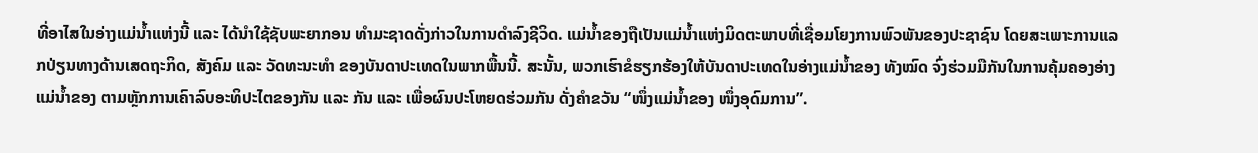ທີ່ອາໄສໃນອ່າງແມ່ນໍ້າແຫ່ງນີ້ ແລະ ໄດ້ນໍາໃຊ້ຊັບພະຍາກອນ ທໍາມະຊາດດັ່ງກ່າວໃນການດໍາລົງຊີວິດ. ແມ່ນໍ້າຂອງຖືເປັນແມ່ນໍ້າແຫ່ງມິດຕະພາບທີ່ເຊື່ອມໂຍງການພົວພັນຂອງປະຊາຊົນ ໂດຍສະເພາະການແລກປ່ຽນທາງດ້ານເສດຖະກິດ, ສັງຄົມ ແລະ ວັດທະນະທໍາ ຂອງບັນດາປະເທດໃນພາກພື້ນນີ້. ສະນັ້ນ, ພວກເຮົາຂໍຮຽກຮ້ອງໃຫ້ບັນດາປະເທດໃນອ່າງແມ່ນໍ້າຂອງ ທັງໝົດ ຈົ່ງຮ່ວມມືກັນໃນການຄຸ້ມຄອງອ່າງແມ່ນໍ້າຂອງ ຕາມຫຼັກການເຄົາລົບອະທິປະໄຕຂອງກັນ ແລະ ກັນ ແລະ ເພື່ອຜົນປະໂຫຍດຮ່ວມກັນ ດັ່ງຄຳຂວັນ “ໜຶ່ງແມ່ນໍ້າຂອງ ໜຶ່ງອຸດົມການ”.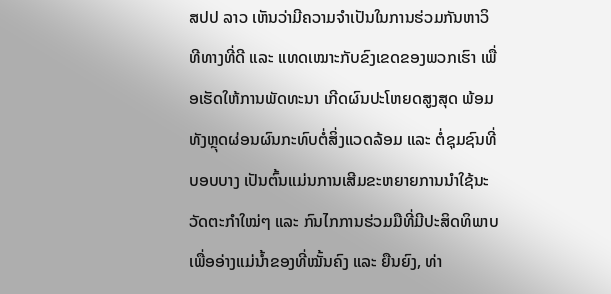ສປປ ລາວ ເຫັນວ່າມີຄວາມຈໍາເປັນໃນການຮ່ວມກັນຫາວິທີທາງທີ່ດີ ແລະ ແທດເໝາະກັບຂົງເຂດຂອງພວກເຮົາ ເພື່ອເຮັດໃຫ້ການພັດທະນາ ເກີດຜົນປະໂຫຍດສູງສຸດ ພ້ອມທັງຫຼຸດຜ່ອນຜົນກະທົບຕໍ່ສິ່ງແວດລ້ອມ ແລະ ຕໍ່ຊຸມຊົນທີ່ບອບບາງ ເປັນຕົ້ນແມ່ນການເສີມຂະຫຍາຍການນຳໃຊ້ນະວັດຕະກຳໃໝ່ໆ ແລະ ກົນໄກການຮ່ວມມືທີ່ມີປະສິດທິພາບ ເພື່ອອ່າງແມ່ນ້ຳຂອງທີ່ໝັ້ນຄົງ ແລະ ຍືນຍົງ, ທ່າ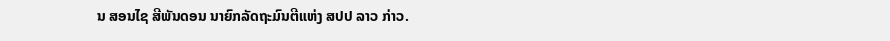ນ ສອນໄຊ ສີພັນດອນ ນາຍົກລັດຖະມົນຕີແຫ່ງ ສປປ ລາວ ກ່າວ.